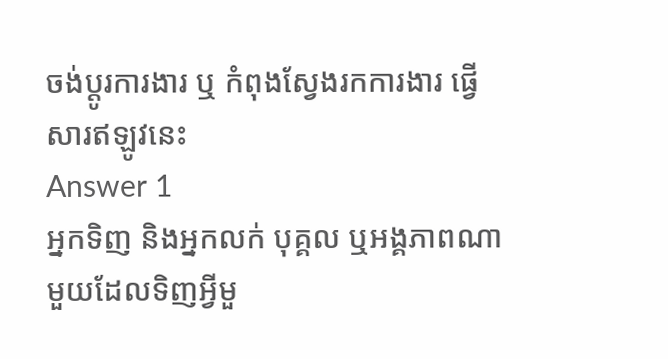ចង់ប្តូរការងារ ឬ កំពុងស្វែងរកការងារ ផ្វើសារឥឡូវនេះ
Answer 1
អ្នកទិញ និងអ្នកលក់ បុគ្គល ឬអង្គភាពណាមួយដែលទិញអ្វីមួ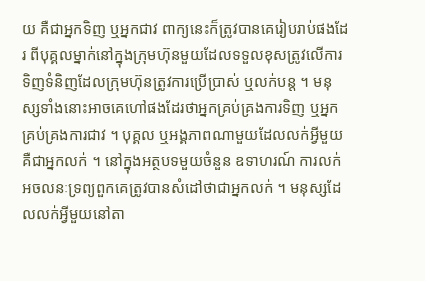យ គឺជាអ្នកទិញ ឬអ្នកជាវ ពាក្យនេះក៏ត្រូវបានគេរៀបរាប់ផងដែរ ពីបុគ្គលម្នាក់នៅក្នុងក្រុមហ៊ុនមួយដែលទទួលខុសត្រូវលើការទិញទំនិញដែលក្រុមហ៊ុនត្រូវការប្រើប្រាស់ ឬលក់បន្ត ។ មនុស្សទាំងនោះអាចគេហៅផងដែរថាអ្នកគ្រប់គ្រងការទិញ ឬអ្នកគ្រប់គ្រងការជាវ ។ បុគ្គល ឬអង្គភាពណាមួយដែលលក់អ្វីមួយ គឺជាអ្នកលក់ ។ នៅក្នុងអត្ថបទមួយចំនួន ឧទាហរណ៍ ការលក់អចលនៈទ្រព្យពួកគេត្រូវបានសំដៅថាជាអ្នកលក់ ។ មនុស្សដែលលក់អ្វីមួយនៅតា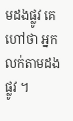មដងផ្លូវ គេហៅថា អ្នកលក់តាមដងផ្លូវ ។